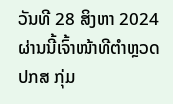ວັນທີ 28 ສິງຫາ 2024 ຜ່ານນີ້ເຈົ້າໜ້າທີຕຳຫຼວດ ປກສ ກຸ່ມ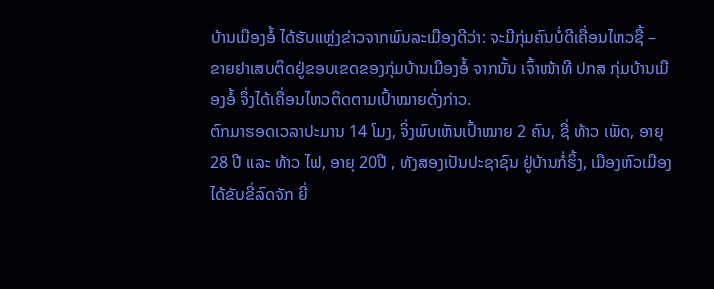ບ້ານເມືອງອໍ້ ໄດ້ຮັບແຫຼ່ງຂ່າວຈາກພົນລະເມືອງດີວ່າ: ຈະມີກຸ່ມຄົນບໍ່ດີເຄື່ອນໄຫວຊື້ – ຂາຍຢາເສບຕິດຢູ່ຂອບເຂດຂອງກຸ່ມບ້ານເມືອງອໍ້ ຈາກນັ້ນ ເຈົ້າໜ້າທີ ປກສ ກຸ່ມບ້ານເມືອງອໍ້ ຈຶ່ງໄດ້ເຄື່ອນໄຫວຕິດຕາມເປົ້າໝາຍດັ່ງກ່າວ.
ຕົກມາຮອດເວລາປະມານ 14 ໂມງ, ຈິ່ງພົບເຫັນເປົ້າໝາຍ 2 ຄົນ, ຊື່ ທ້າວ ເພັດ, ອາຍຸ 28 ປີ ແລະ ທ້າວ ໄຟ, ອາຍຸ 20ປີ , ທັງສອງເປັນປະຊາຊົນ ຢູ່ບ້ານກໍ່ຮິ້ງ, ເມືອງຫົວເມືອງ ໄດ້ຂັບຂີ່ລົດຈັກ ຍີ່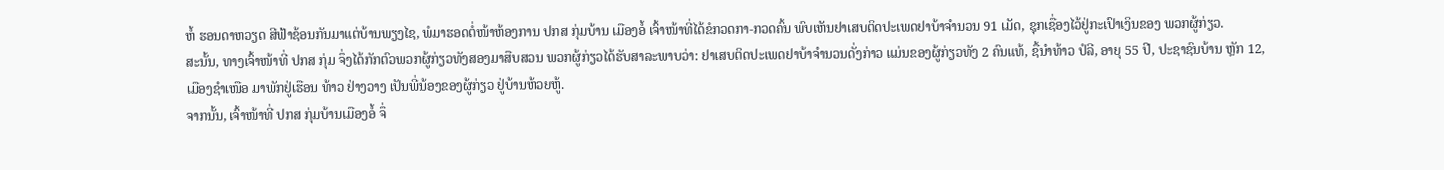ຫໍ້ ຮອນດາຫວຽດ ສີຟ້າຊ້ອນກັນມາແຕ່ບ້ານພຽງໄຊ, ພໍມາຮອດຕໍ່ໜ້າຫ້ອງການ ປກສ ກຸ່ມບ້ານ ເມືອງອໍ້ ເຈົ້າໜ້າທີ່ໄດ້ຂໍກວດກາ-ກວດຄົ້ນ ພົບເຫັນຢາເສບຕິດປະເພດຢາບ້າຈຳນວນ 91 ເມັດ, ຊຸກເຊື່ອງໄວ້ຢູ່ກະເປົາເງິນຂອງ ພວກຜູ້ກ່ຽວ.
ສະນັ້ນ, ທາງເຈົ້າໜ້າທີ່ ປກສ ກຸ່ມ ຈຶ່ງໄດ້ກັກຕົວພວກຜູ້ກ່ຽວທັງສອງມາສືບສວນ ພວກຜູ້ກ່ຽວໄດ້ຮັບສາລະພາບວ່າ: ຢາເສບຕິດປະເພດຢາບ້າຈຳນວນດັ່ງກ່າວ ແມ່ນຂອງຜູ້ກ່ຽວທັງ 2 ຄົນແທ້, ຊື້ນຳທ້າວ ປໍລີ, ອາຍຸ 55 ປີ, ປະຊາຊົນບ້ານ ຫຼັກ 12, ເມືອງຊຳເໜືອ ມາພັກຢູ່ເຮືອນ ທ້າວ ຢ່າງວາງ ເປັນພີ່ນ້ອງຂອງຜູ້ກ່ຽວ ຢູ່ບ້ານຫ້ວຍຫູ້.
ຈາກນັ້ນ, ເຈົ້າໜ້າທີ່ ປກສ ກຸ່ມບ້ານເມືອງອໍ້ ຈຶ່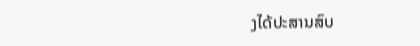ງໄດ້ປະສານສົບ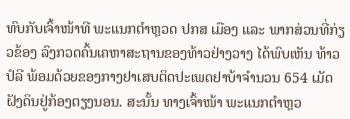ທົບກັບເຈົ້າໜ້າທີ ພະແນກຕຳຫຼວດ ປກສ ເມືອງ ແລະ ພາກສ່ວນທີ່ກ່ຽວຂ້ອງ ລົງກວດຄົ້ນເຄຫາສະຖານຂອງທ້າວຢ່າງວາງ ໄດ້ພົບເຫັນ ທ້າວ ປໍລີ ພ້ອມດ້ວຍຂອງກາງຢາເສບຕິດປະເພດຢາບ້າຈຳນວນ 654 ເມັດ ຝັງດິນຢູ່ກ້ອງຕຽງນອນ. ສະນັ້ນ ທາງເຈົ້າໜ້າ ພະແນກຕຳຫຼວ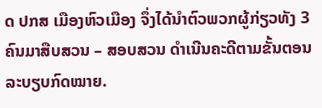ດ ປກສ ເມືອງຫົວເມືອງ ຈຶ່ງໄດ້ນຳຕົວພວກຜູ້ກ່ຽວທັງ 3 ຄົນມາສືບສວນ – ສອບສວນ ດຳເນີນຄະດີຕາມຂັ້ນຕອນລະບຽບກົດໝາຍ.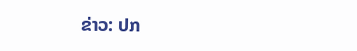ຂ່າວ: ປກ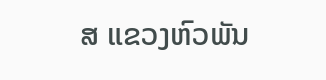ສ ແຂວງຫົວພັນ